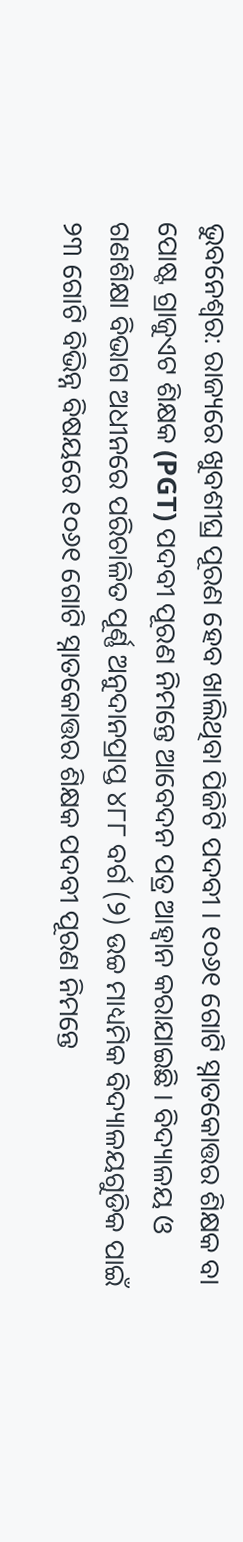ଭୁବନେଶ୍ୱର: ରାଜ୍ୟରେ ଖୁବଶୀଘ୍ର ପୂରଣ ହେବ ଖାଲିଥିବା ପିଜିଟି ପଦବୀ । ୧୦୬୧ ଗୋଟି ସ୍ନାତକୋତ୍ତର ଶିକ୍ଷକ ବା ପୋଷ୍ଟ ଗ୍ରାଜୁଏଟ ଶିକ୍ଷକ (PGT) ପଦବୀ ପୂରଣ ନିମନ୍ତେ ଆବେଦନ ପତ୍ର ଆହ୍ବାନ କରାଯାଇଛି । ବିଦ୍ୟାଳୟ ଓ ଗଣଶିକ୍ଷା ବିଭାଗ ଅଧୀନରେ ପରିଚାଳିତ ପୂର୍ଣ୍ଣ ଅନୁଦାନପ୍ରାପ୍ତ ୪୮୮ ବର୍ଗ (୨) ଉଚ୍ଚ ମାଧ୍ୟମିକ ବିଦ୍ୟାଳୟଗୁଡିକ ପାଇଁ ୨୩ ଗୋଟି ବିଭିନ୍ନ ବିଷୟରେ ୧୦୬୧ ଗୋଟି ସ୍ନାତକୋତ୍ତର ଶିକ୍ଷକ ପଦବୀ ପୂରଣ ନିମନ୍ତେ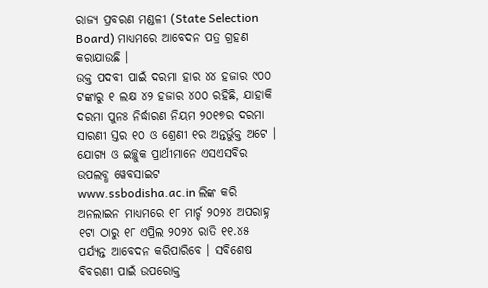ରାଜ୍ୟ ପ୍ରବରଣ ମଣ୍ଡଳୀ (State Selection Board) ମାଧ୍ୟମରେ ଆବେଦନ ପତ୍ର ଗ୍ରହଣ କରାଯାଉଛି ।
ଉକ୍ତ ପଦବୀ ପାଇଁ ଦରମା ହାର ୪୪ ହଜାର ୯୦୦ ଟଙ୍କାରୁ ୧ ଲକ୍ଷ ୪୨ ହଜାର ୪୦୦ ରହିଛି, ଯାହାକି ଦରମା ପୁନଃ ନିର୍ଦ୍ଧାରଣ ନିୟମ ୨୦୧୭ର ଦରମା ସାରଣୀ ସ୍ତର ୧୦ ଓ ଶ୍ରେଣୀ ୧ର ଅନ୍ତର୍ଭୁକ୍ତ ଅଟେ । ଯୋଗ୍ୟ ଓ ଇଚ୍ଛୁକ ପ୍ରାର୍ଥୀମାନେ ଏସଏସବିର ଉପଲବ୍ଧ ୱେବସାଇଟ www.ssbodisha.ac.in ଲିଙ୍କ କରି ଅନଲାଇନ ମାଧ୍ୟମରେ ୧୮ ମାର୍ଚ୍ଚ ୨୦୨୪ ଅପରାହ୍ନ ୧ଟା ଠାରୁ ୧୮ ଏପ୍ରିଲ ୨୦୨୪ ରାତି ୧୧.୪୫ ପର୍ଯ୍ୟନ୍ତ ଆବେଦନ କରିପାରିବେ । ସବିଶେଷ ବିବରଣୀ ପାଇଁ ଉପରୋକ୍ତ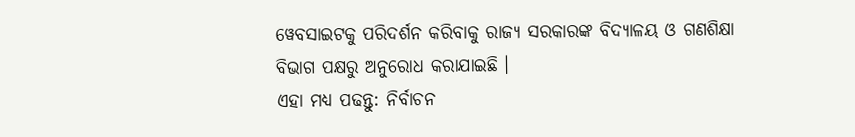ୱେବସାଇଟକୁ ପରିଦର୍ଶନ କରିବାକୁ ରାଜ୍ୟ ସରକାରଙ୍କ ବିଦ୍ୟାଳୟ ଓ ଗଣଶିକ୍ଷା ବିଭାଗ ପକ୍ଷରୁ ଅନୁରୋଧ କରାଯାଇଛି ।
ଏହା ମଧ୍ୟ ପଢନ୍ତୁ: ନିର୍ବାଚନ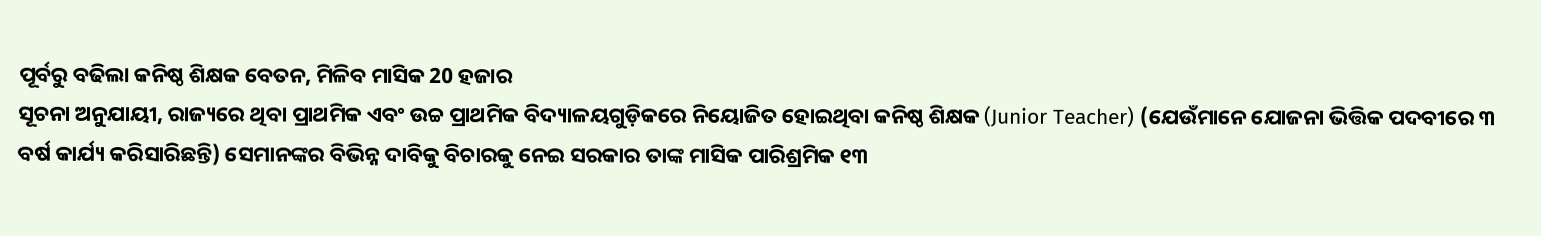ପୂର୍ବରୁ ବଢିଲା କନିଷ୍ଠ ଶିକ୍ଷକ ବେତନ, ମିଳିବ ମାସିକ 20 ହଜାର
ସୂଚନା ଅନୁଯାୟୀ, ରାଜ୍ୟରେ ଥିବା ପ୍ରାଥମିକ ଏବଂ ଉଚ୍ଚ ପ୍ରାଥମିକ ବିଦ୍ୟାଳୟଗୁଡ଼ିକରେ ନିୟୋଜିତ ହୋଇଥିବା କନିଷ୍ଠ ଶିକ୍ଷକ (Junior Teacher) (ଯେଉଁମାନେ ଯୋଜନା ଭିତ୍ତିକ ପଦବୀରେ ୩ ବର୍ଷ କାର୍ଯ୍ୟ କରିସାରିଛନ୍ତି) ସେମାନଙ୍କର ବିଭିନ୍ନ ଦାବିକୁ ବିଚାରକୁ ନେଇ ସରକାର ତାଙ୍କ ମାସିକ ପାରିଶ୍ରମିକ ୧୩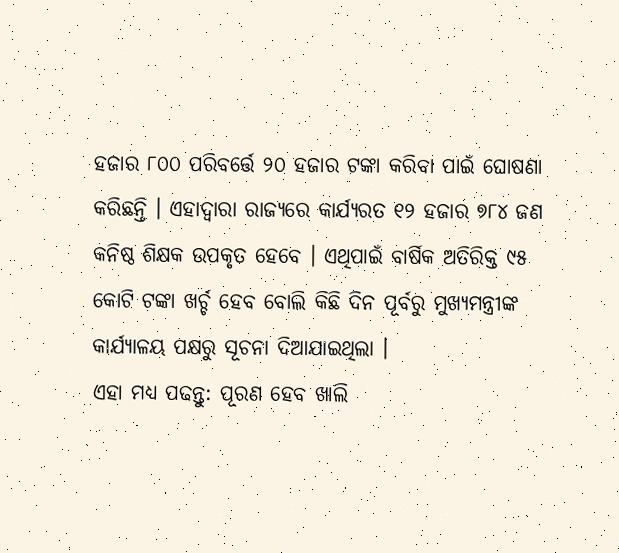ହଜାର ୮୦୦ ପରିବର୍ତ୍ତେ ୨୦ ହଜାର ଟଙ୍କା କରିବା ପାଇଁ ଘୋଷଣା କରିଛନ୍ତି । ଏହାଦ୍ୱାରା ରାଜ୍ୟରେ କାର୍ଯ୍ୟରତ ୧୨ ହଜାର ୭୮୪ ଜଣ କନିଷ୍ଠ ଶିକ୍ଷକ ଉପକୃତ ହେବେ । ଏଥିପାଇଁ ବାର୍ଷିକ ଅତିରିକ୍ତ ୯୫ କୋଟି ଟଙ୍କା ଖର୍ଚ୍ଚ ହେବ ବୋଲି କିଛି ଦିନ ପୂର୍ବରୁ ମୁଖ୍ୟମନ୍ତ୍ରୀଙ୍କ କାର୍ଯ୍ୟାଳୟ ପକ୍ଷରୁ ସୂଚନା ଦିଆଯାଇଥିଲା ।
ଏହା ମଧ୍ୟ ପଢନ୍ତୁ: ପୂରଣ ହେବ ଖାଲି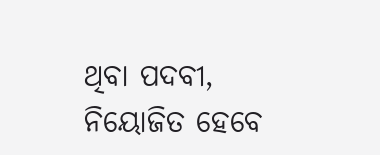ଥିବା ପଦବୀ, ନିୟୋଜିତ ହେବେ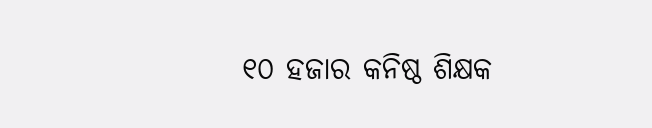୧୦ ହଜାର କନିଷ୍ଠ ଶିକ୍ଷକ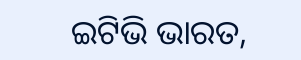ଇଟିଭି ଭାରତ,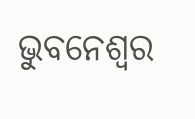ଭୁବନେଶ୍ୱର